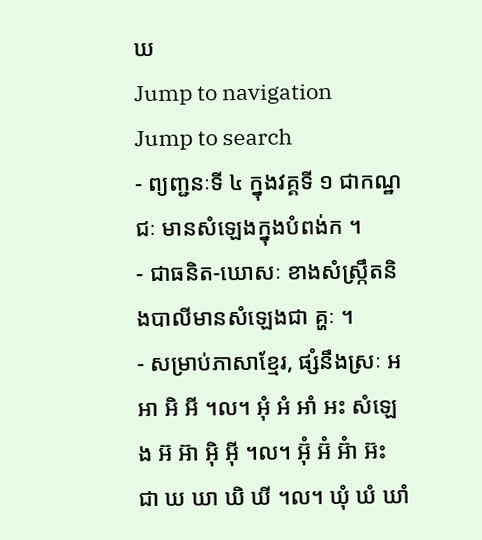ឃ
Jump to navigation
Jump to search
- ព្យញ្ជនៈទី ៤ ក្នុងវគ្គទី ១ ជាកណ្ឋជៈ មានសំឡេងក្នុងបំពង់ក ។
- ជាធនិត-ឃោសៈ ខាងសំស្ក្រឹតនិងបាលីមានសំឡេងជា គ្ហៈ ។
- សម្រាប់ភាសាខ្មែរ, ផ្សំនឹងស្រៈ អ អា អិ អី ។ល។ អុំ អំ អាំ អះ សំឡេង អ៊ អ៊ា អ៊ិ អ៊ី ។ល។ អ៊ុំ អ៊ំ អ៊ំា អ៊ះ ជា ឃ ឃា ឃិ ឃី ។ល។ ឃុំ ឃំ ឃាំ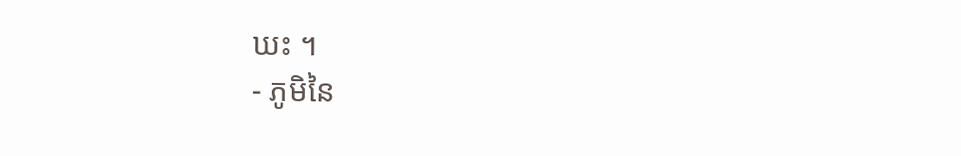ឃះ ។
- ភូមិនៃ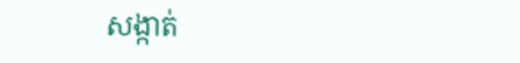សង្កាត់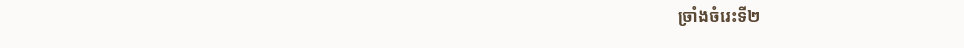ច្រាំងចំរេះទី២